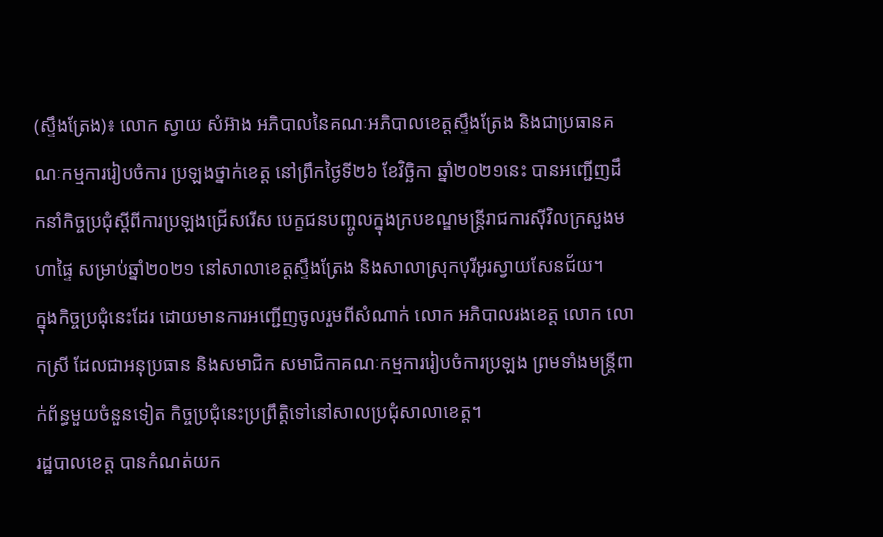(ស្ទឹងត្រែង)៖ លោក ស្វាយ សំអ៊ាង អភិបាលនៃគណៈអភិបាលខេត្តស្ទឹងត្រែង និងជាប្រធានគណៈកម្មការរៀបចំការ ប្រឡងថ្នាក់ខេត្ត នៅព្រឹកថ្ងៃទី២៦ ខែវិច្ឆិកា ឆ្នាំ២០២១នេះ បានអញ្ជើញដឹកនាំកិច្ចប្រជុំស្តីពីការប្រឡងជ្រើសរើស បេក្ខជនបញ្ចូលក្នុងក្របខណ្ឌមន្រ្តីរាជការស៊ីវិលក្រសួងមហាផ្ទៃ សម្រាប់ឆ្នាំ២០២១ នៅសាលាខេត្តស្ទឹងត្រែង និងសាលាស្រុកបុរីអូរស្វាយសែនជ័យ។
ក្នុងកិច្ចប្រជុំនេះដែរ ដោយមានការអញ្ជើញចូលរួមពីសំណាក់ លោក អភិបាលរងខេត្ត លោក លោកស្រី ដែលជាអនុប្រធាន និងសមាជិក សមាជិកាគណៈកម្មការរៀបចំការប្រឡង ព្រមទាំងមន្ត្រីពាក់ព័ន្ធមួយចំនួនទៀត កិច្ចប្រជុំនេះប្រព្រឹត្តិទៅនៅសាលប្រជុំសាលាខេត្ត។
រដ្ឋបាលខេត្ត បានកំណត់យក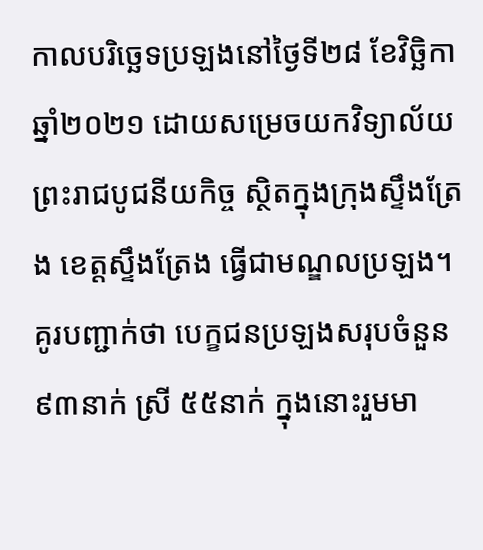កាលបរិច្ឆេទប្រឡងនៅថ្ងៃទី២៨ ខែវិច្ឆិកា ឆ្នាំ២០២១ ដោយសម្រេចយកវិទ្យាល័យព្រះរាជបូជនីយកិច្ច ស្ថិតក្នុងក្រុងស្ទឹងត្រែង ខេត្តស្ទឹងត្រែង ធ្វើជាមណ្ឌលប្រឡង។
គូរបញ្ជាក់ថា បេក្ខជនប្រឡងសរុបចំនួន ៩៣នាក់ ស្រី ៥៥នាក់ ក្នុងនោះរួមមា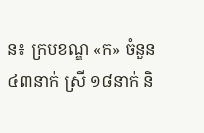ន៖ ក្របខណ្ឌ «ក» ចំនួន ៤៣នាក់ ស្រី ១៨នាក់ និ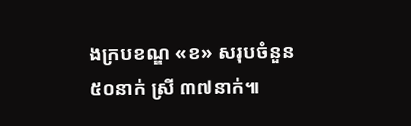ងក្របខណ្ឌ «ខ» សរុបចំនួន ៥០នាក់ ស្រី ៣៧នាក់៕